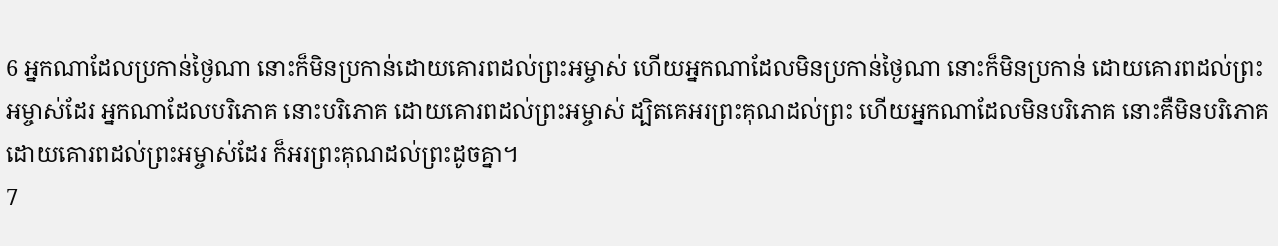6 អ្នកណាដែលប្រកាន់ថ្ងៃណា នោះក៏មិនប្រកាន់ដោយគោរពដល់ព្រះអម្ចាស់ ហើយអ្នកណាដែលមិនប្រកាន់ថ្ងៃណា នោះក៏មិនប្រកាន់ ដោយគោរពដល់ព្រះអម្ចាស់ដែរ អ្នកណាដែលបរិភោគ នោះបរិភោគ ដោយគោរពដល់ព្រះអម្ចាស់ ដ្បិតគេអរព្រះគុណដល់ព្រះ ហើយអ្នកណាដែលមិនបរិភោគ នោះគឺមិនបរិភោគ ដោយគោរពដល់ព្រះអម្ចាស់ដែរ ក៏អរព្រះគុណដល់ព្រះដូចគ្នា។
7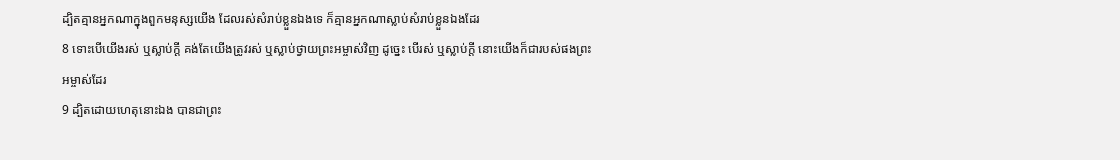ដ្បិតគ្មានអ្នកណាក្នុងពួកមនុស្សយើង ដែលរស់សំរាប់ខ្លួនឯងទេ ក៏គ្មានអ្នកណាស្លាប់សំរាប់ខ្លួនឯងដែរ
8 ទោះបើយើងរស់ ឬស្លាប់ក្តី គង់តែយើងត្រូវរស់ ឬស្លាប់ថ្វាយព្រះអម្ចាស់វិញ ដូច្នេះ បើរស់ ឬស្លាប់ក្តី នោះយើងក៏ជារបស់ផងព្រះអម្ចាស់ដែរ
9 ដ្បិតដោយហេតុនោះឯង បានជាព្រះ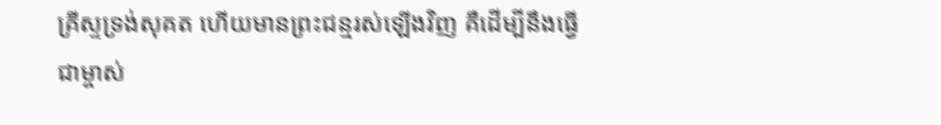គ្រីស្ទទ្រង់សុគត ហើយមានព្រះជន្មរស់ឡើងវិញ គឺដើម្បីនឹងធ្វើជាម្ចាស់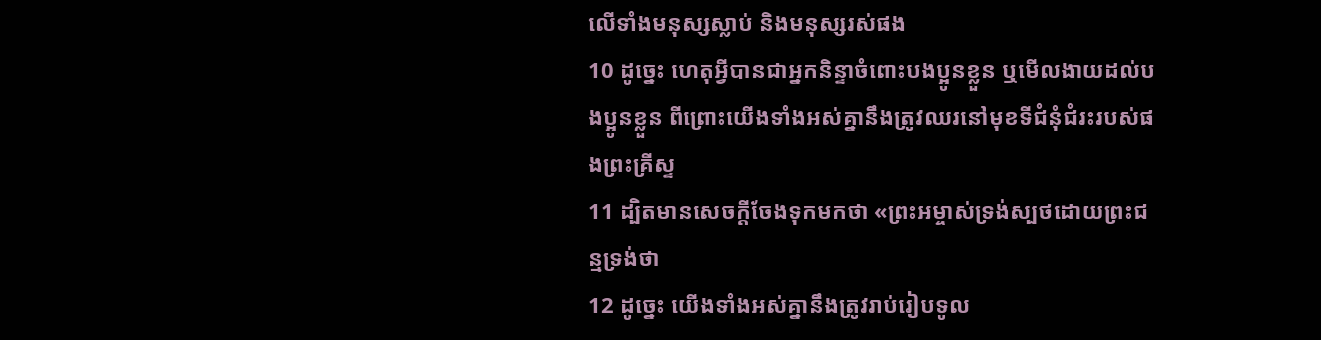លើទាំងមនុស្សស្លាប់ និងមនុស្សរស់ផង
10 ដូច្នេះ ហេតុអ្វីបានជាអ្នកនិន្ទាចំពោះបងប្អូនខ្លួន ឬមើលងាយដល់បងប្អូនខ្លួន ពីព្រោះយើងទាំងអស់គ្នានឹងត្រូវឈរនៅមុខទីជំនុំជំរះរបស់ផងព្រះគ្រីស្ទ
11 ដ្បិតមានសេចក្តីចែងទុកមកថា «ព្រះអម្ចាស់ទ្រង់ស្បថដោយព្រះជន្មទ្រង់ថា
12 ដូច្នេះ យើងទាំងអស់គ្នានឹងត្រូវរាប់រៀបទូល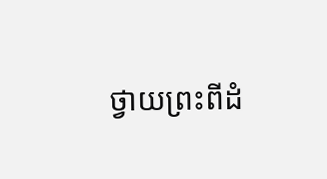ថ្វាយព្រះពីដំ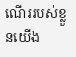ណើររបស់ខ្លួនយើង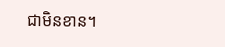ជាមិនខាន។